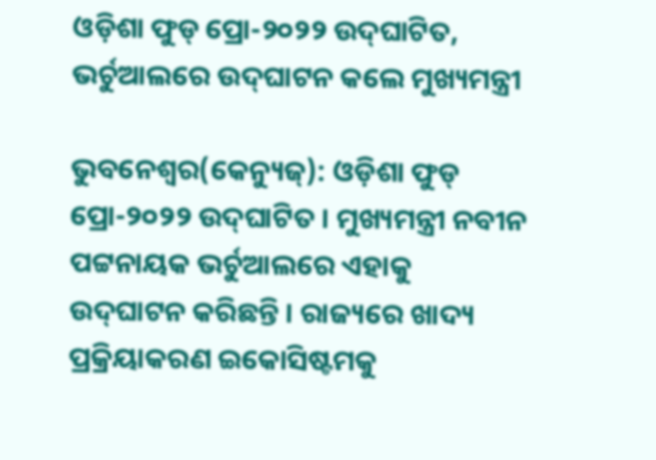ଓଡ଼ିଶା ଫୁଡ୍‌ ପ୍ରୋ-୨୦୨୨ ଉଦ୍‌ଘାଟିତ, ଭର୍ଚୁଆଲରେ ଉଦ୍‌ଘାଟନ କଲେ ମୁଖ୍ୟମନ୍ତ୍ରୀ

ଭୁବନେଶ୍ୱର(କେନ୍ୟୁଜ୍): ଓଡ଼ିଶା ଫୁଡ୍‌ ପ୍ରୋ-୨୦୨୨ ଉଦ୍‌ଘାଟିତ । ମୁଖ୍ୟମନ୍ତ୍ରୀ ନବୀନ ପଟ୍ଟନାୟକ ଭର୍ଚୁଆଲରେ ଏହାକୁ ଉଦ୍‌ଘାଟନ କରିଛନ୍ତି । ରାଜ୍ୟରେ ଖାଦ୍ୟ ପ୍ରକ୍ରିୟାକରଣ ଇକୋସିଷ୍ଟମକୁ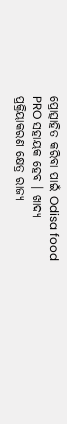ପ୍ରୋତ୍ସାହିତ କରିବା ପାଇଁ Odisa food PRO ସହାୟକ ହେବ । ଖାଦ୍ୟ ପ୍ରକ୍ରିୟାକରଣ କ୍ଷେତ୍ର ରାଜ୍ୟ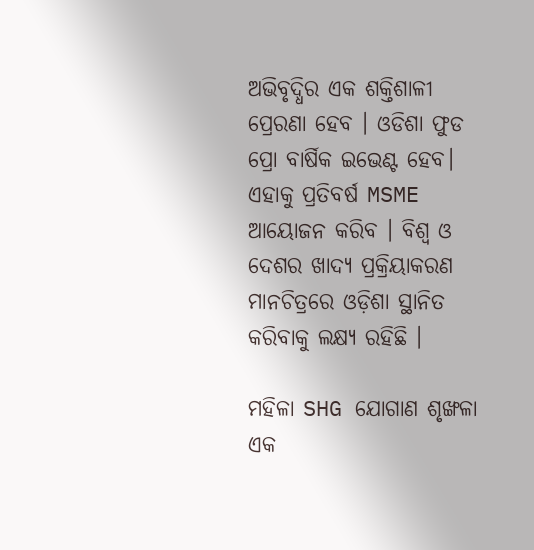ଅଭିବୃଦ୍ଧିର ଏକ ଶକ୍ତିଶାଳୀ ପ୍ରେରଣା ହେବ । ଓଡିଶା ଫୁଡ ପ୍ରୋ ବାର୍ଷିକ ଇଭେଣ୍ଟ ହେବ। ଏହାକୁ ପ୍ରତିବର୍ଷ MSME ଆୟୋଜନ କରିବ । ବିଶ୍ୱ ଓ ଦେଶର ଖାଦ୍ୟ ପ୍ରକ୍ରିୟାକରଣ ମାନଚିତ୍ରରେ ଓଡ଼ିଶା ସ୍ଥାନିତ କରିବାକୁ ଲକ୍ଷ୍ୟ ରହିଛି ।

ମହିଳା SHG ଯୋଗାଣ ଶୃଙ୍ଖଳା ଏକ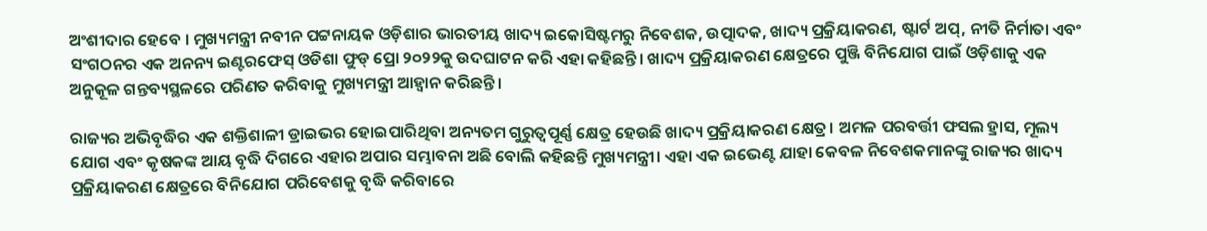ଅଂଶୀଦାର ହେବେ । ମୁଖ୍ୟମନ୍ତ୍ରୀ ନବୀନ ପଟ୍ଟନାୟକ ଓଡ଼ିଶାର ଭାରତୀୟ ଖାଦ୍ୟ ଇକୋସିଷ୍ଟମରୁ ନିବେଶକ, ଉତ୍ପାଦକ, ଖାଦ୍ୟ ପ୍ରକ୍ରିୟାକରଣ, ଷ୍ଟାର୍ଟ ଅପ୍‌, ନୀତି ନିର୍ମାତା ଏବଂ ସଂଗଠନର ଏକ ଅନନ୍ୟ ଇଣ୍ଟରଫେସ୍‌ ଓଡିଶା ଫୁଡ୍‌ ପ୍ରୋ ୨୦୨୨କୁ ଉଦଘାଟନ କରି ଏହା କହିଛନ୍ତି। ଖାଦ୍ୟ ପ୍ରକ୍ରିୟାକରଣ କ୍ଷେତ୍ରରେ ପୁଞ୍ଜି ବିନିଯୋଗ ପାଇଁ ଓଡ଼ିଶାକୁ ଏକ ଅନୁକୂଳ ଗନ୍ତବ୍ୟସ୍ଥଳରେ ପରିଣତ କରିବାକୁ ମୁଖ୍ୟମନ୍ତ୍ରୀ ଆହ୍ଵାନ କରିଛନ୍ତି।

ରାଜ୍ୟର ଅଭିବୃଦ୍ଧିର ଏକ ଶକ୍ତିଶାଳୀ ଡ୍ରାଇଭର ହୋଇପାରିଥିବା ଅନ୍ୟତମ ଗୁରୁତ୍ୱପୂର୍ଣ୍ଣ କ୍ଷେତ୍ର ହେଉଛି ଖାଦ୍ୟ ପ୍ରକ୍ରିୟାକରଣ କ୍ଷେତ୍ର। ଅମଳ ପରବର୍ତ୍ତୀ ଫସଲ ହ୍ରାସ, ମୂଲ୍ୟ ଯୋଗ ଏବଂ କୃଷକଙ୍କ ଆୟ ବୃଦ୍ଧି ଦିଗରେ ଏହାର ଅପାର ସମ୍ଭାବନା ଅଛି ବୋଲି କହିଛନ୍ତି ମୁଖ୍ୟମନ୍ତ୍ରୀ। ଏହା ଏକ ଇଭେଣ୍ଟ ଯାହା କେବଳ ନିବେଶକମାନଙ୍କୁ ରାଜ୍ୟର ଖାଦ୍ୟ ପ୍ରକ୍ରିୟାକରଣ କ୍ଷେତ୍ରରେ ବିନିଯୋଗ ପରିବେଶକୁ ବୃଦ୍ଧି କରିବାରେ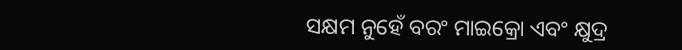ସକ୍ଷମ ନୁହେଁ ବରଂ ମାଇକ୍ରୋ ଏବଂ କ୍ଷୁଦ୍ର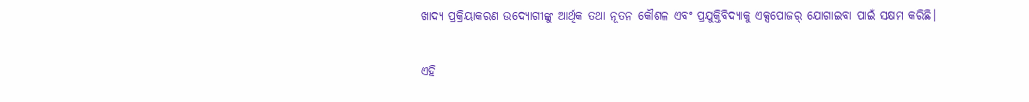ଖାଦ୍ୟ ପ୍ରକ୍ରିୟାକରଣ ଉଦ୍ୟୋଗୀଙ୍କୁ ଆର୍ଥିକ ତଥା ନୂତନ କୌଶଳ ଏବଂ ପ୍ରଯୁକ୍ତିବିଦ୍ୟାକୁ ଏକ୍ସପୋଜର୍‌ ଯୋଗାଇବା ପାଇଁ ସକ୍ଷମ କରିଛି।

ଏହି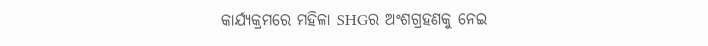କାର୍ଯ୍ୟକ୍ରମରେ ମହିଳା SHGର ଅଂଶଗ୍ରହଣକୁ ନେଇ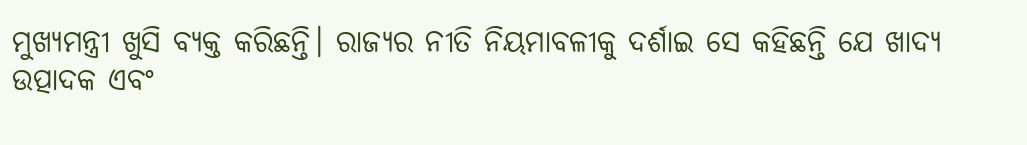ମୁଖ୍ୟମନ୍ତ୍ରୀ ଖୁସି ବ୍ୟକ୍ତ କରିଛନ୍ତି। ରାଜ୍ୟର ନୀତି ନିୟମାବଳୀକୁ ଦର୍ଶାଇ ସେ କହିଛନ୍ତି ଯେ ଖାଦ୍ୟ ଉତ୍ପାଦକ ଏବଂ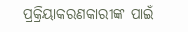ପ୍ରକ୍ରିୟାକରଣକାରୀଙ୍କ ପାଇଁ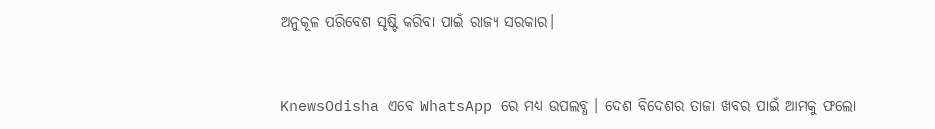ଅନୁକୂଳ ପରିବେଶ ସୃଷ୍ଟି କରିବା ପାଇଁ ରାଜ୍ଯ ସରକାର।


KnewsOdisha ଏବେ WhatsApp ରେ ମଧ୍ୟ ଉପଲବ୍ଧ । ଦେଶ ବିଦେଶର ତାଜା ଖବର ପାଇଁ ଆମକୁ ଫଲୋ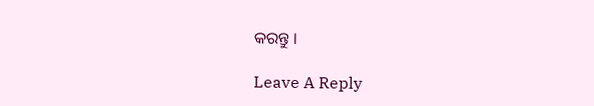କରନ୍ତୁ ।

Leave A Reply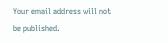Your email address will not be published.